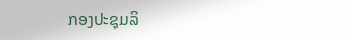ກອງປະຊຸມລິ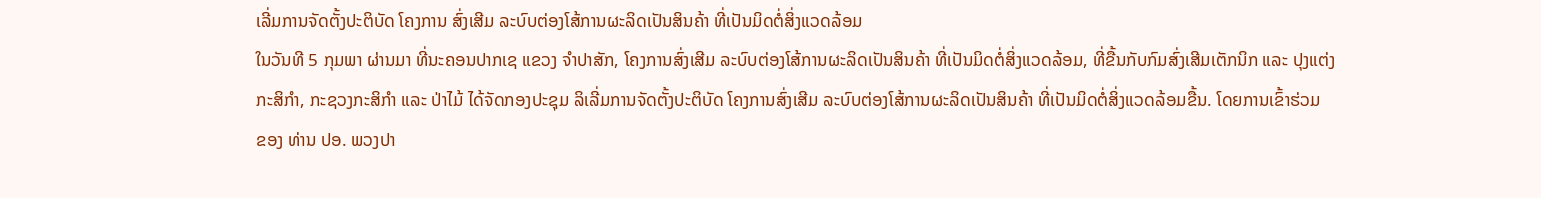ເລີ່ມການຈັດຕັ້ງປະຕິບັດ ໂຄງການ ສົ່ງເສີມ ລະບົບຕ່ອງໂສ້ການຜະລິດເປັນສິນຄ້າ ທີ່ເປັນມິດຕໍ່ສິ່ງແວດລ້ອມ
ໃນວັນທີ 5 ກຸມພາ ຜ່ານມາ ທີ່ນະຄອນປາກເຊ ແຂວງ ຈຳປາສັກ, ໂຄງການສົ່ງເສີມ ລະບົບຕ່ອງໂສ້ການຜະລິດເປັນສິນຄ້າ ທີ່ເປັນມິດຕໍ່ສິ່ງແວດລ້ອມ, ທີ່ຂື້ນກັບກົມສົ່ງເສີມເຕັກນິກ ແລະ ປຸງແຕ່ງກະສິກໍາ, ກະຊວງກະສິກໍາ ແລະ ປ່າໄມ້ ໄດ້ຈັດກອງປະຊຸມ ລິເລີ່ມການຈັດຕັ້ງປະຕິບັດ ໂຄງການສົ່ງເສີມ ລະບົບຕ່ອງໂສ້ການຜະລິດເປັນສິນຄ້າ ທີ່ເປັນມິດຕໍ່ສິ່ງແວດລ້ອມຂື້ນ. ໂດຍການເຂົ້າຮ່ວມ
ຂອງ ທ່ານ ປອ. ພວງປາ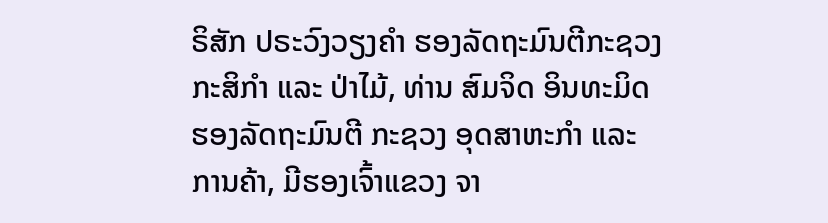ຣິສັກ ປຣະວົງວຽງຄຳ ຮອງລັດຖະມົນຕີກະຊວງກະສິກຳ ແລະ ປ່າໄມ້, ທ່ານ ສົມຈິດ ອິນທະມິດ ຮອງລັດຖະມົນຕີ ກະຊວງ ອຸດສາຫະກຳ ແລະ ການຄ້າ, ມີຮອງເຈົ້າແຂວງ ຈາ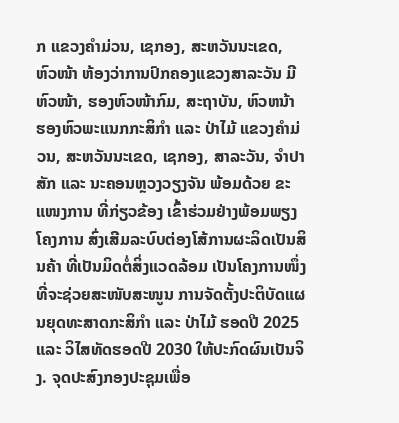ກ ແຂວງຄຳມ່ວນ, ເຊກອງ, ສະຫວັນນະເຂດ, ຫົວໜ້າ ຫ້ອງວ່າການປົກຄອງແຂວງສາລະວັນ ມີຫົວໜ້າ, ຮອງຫົວໜ້າກົມ, ສະຖາບັນ, ຫົວຫນ້າ ຮອງຫົວພະແນກກະສິກຳ ແລະ ປ່າໄມ້ ແຂວງຄຳມ່ວນ, ສະຫວັນນະເຂດ, ເຊກອງ, ສາລະວັນ, ຈຳປາສັກ ແລະ ນະຄອນຫຼວງວຽງຈັນ ພ້ອມດ້ວຍ ຂະແໜງການ ທີ່ກ່ຽວຂ້ອງ ເຂົ້າຮ່ວມຢ່າງພ້ອມພຽງ ໂຄງການ ສົ່ງເສີມລະບົບຕ່ອງໂສ້ການຜະລິດເປັນສິນຄ້າ ທີ່ເປັນມິດຕໍ່ສິ່ງແວດລ້ອມ ເປັນໂຄງການໜຶ່ງທີ່ຈະຊ່ວຍສະໜັບສະໜູນ ການຈັດຕັ້ງປະຕິບັດແຜນຍຸດທະສາດກະສິກຳ ແລະ ປ່າໄມ້ ຮອດປີ 2025 ແລະ ວິໄສທັດຮອດປີ 2030 ໃຫ້ປະກົດຜົນເປັນຈິງ. ຈຸດປະສົງກອງປະຊຸມເພື່ອ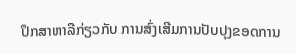ປຶກສາຫາລືກ່ຽວກັບ ການສົ່ງເສີມການປັບປຸງຂອດການ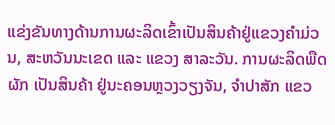ແຂ່ງຂັນທາງດ້ານການຜະລິດເຂົ້າເປັນສິນຄ້າຢູ່ແຂວງຄຳມ່ວນ, ສະຫວັນນະເຂດ ແລະ ແຂວງ ສາລະວັນ. ການຜະລິດພືດຜັກ ເປັນສິນຄ້າ ຢູ່ນະຄອນຫຼວງວຽງຈັນ, ຈຳປາສັກ ແຂວ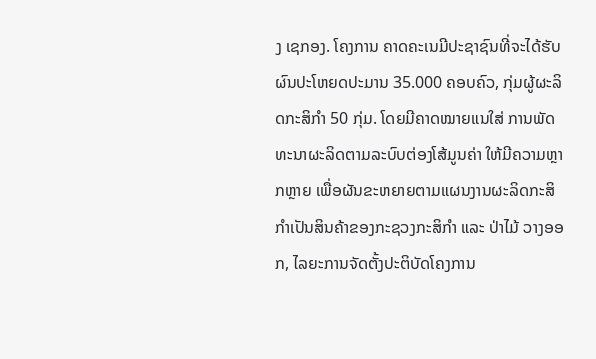ງ ເຊກອງ. ໂຄງການ ຄາດຄະເນມີປະຊາຊົນທີ່ຈະໄດ້ຮັບຜົນປະໂຫຍດປະມານ 35.000 ຄອບຄົວ, ກຸ່ມຜູ້ຜະລິດກະສິກຳ 50 ກຸ່ມ. ໂດຍມີຄາດໝາຍແນໃສ່ ການພັດທະນາຜະລິດຕາມລະບົບຕ່ອງໂສ້ມູນຄ່າ ໃຫ້ມີຄວາມຫຼາກຫຼາຍ ເພື່ອຜັນຂະຫຍາຍຕາມແຜນງານຜະລິດກະສິກໍາເປັນສິນຄ້າຂອງກະຊວງກະສິກໍາ ແລະ ປ່າໄມ້ ວາງອອກ, ໄລຍະການຈັດຕັ້ງປະຕິບັດໂຄງການ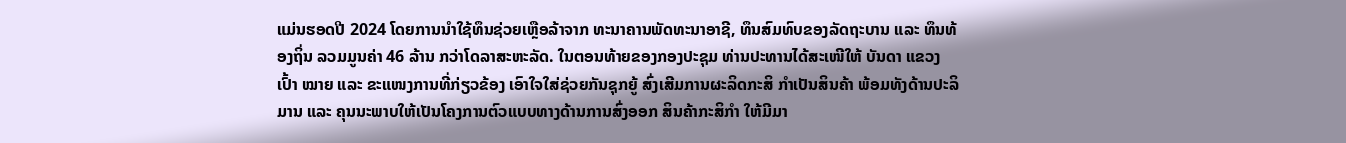ແມ່ນຮອດປີ 2024 ໂດຍການນຳໃຊ້ທຶນຊ່ວຍເຫຼືອລ້າຈາກ ທະນາຄານພັດທະນາອາຊີ, ທຶນສົມທົບຂອງລັດຖະບານ ແລະ ທຶນທ້ອງຖິ່ນ ລວມມູນຄ່າ 46 ລ້ານ ກວ່າໂດລາສະຫະລັດ. ໃນຕອນທ້າຍຂອງກອງປະຊຸມ ທ່ານປະທານໄດ້ສະເໜີໃຫ້ ບັນດາ ແຂວງເປົ້າ ໝາຍ ແລະ ຂະແໜງການທີ່ກ່ຽວຂ້ອງ ເອົາໃຈໃສ່ຊ່ວຍກັນຊຸກຍູ້ ສົ່ງເສີມການຜະລິດກະສິ ກຳເປັນສິນຄ້າ ພ້ອມທັງດ້ານປະລິມານ ແລະ ຄຸນນະພາບໃຫ້ເປັນໂຄງການຕົວແບບທາງດ້ານການສົ່ງອອກ ສິນຄ້າກະສິກຳ ໃຫ້ມີມາ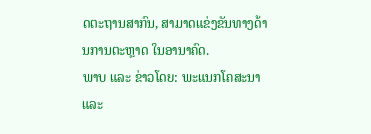ດຕະຖານສາກົນ, ສາມາດແຂ່ງຂັນທາງດ້ານການຕະຫຼາດ ໃນອານາຄົດ.
ພາບ ແລະ ຂ່າວໂດຍ: ພະແນກໂຄສະນາ ແລະ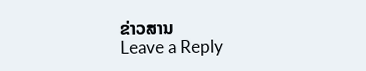ຂ່າວສານ
Leave a Reply